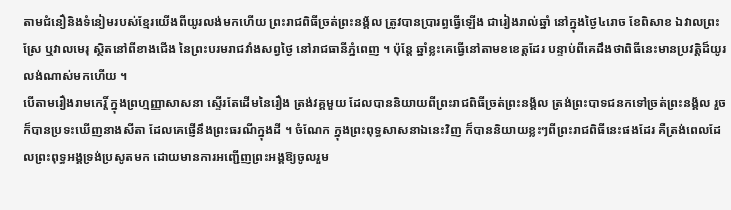តាមជំនឿនិងទំនៀមរបស់ខ្មែរយើងពីយូរលង់មកហើយ ព្រះរាជពិធីច្រត់ព្រះនង្គ័ល ត្រូវបានប្រារព្ធធ្វើឡើង ជារៀងរាល់ឆ្នាំ នៅក្នុងថ្ងៃ៤រោច ខែពិសាខ ឯវាលព្រះស្រែ ឬវាលមេរុ ស្ថិតនៅពីខាងជើង នៃព្រះបរមរាជវាំងសព្វថ្ងៃ នៅរាជធានីភ្នំពេញ ។ ប៉ុន្តែ ឆ្នាំខ្លះគេធ្វើនៅតាមខខេត្តដែរ បន្ទាប់ពីគេដឹងថាពិធីនេះមានប្រវត្តិដ៏យូរលង់ណាស់មកហើយ ។
បើតាមរឿងរាមកេរ្តិ៍ ក្នុងព្រហ្មញ្ញាសាសនា ស្ទើរតែដើមនៃរឿង ត្រង់វគ្គមួយ ដែលបាននិយាយពីព្រះរាជពិធីច្រត់ព្រះនង្គ័ល ត្រង់ព្រះបាទជនកទៅច្រត់ព្រះនង្គ័ល រួចក៏បានប្រទះឃើញនាងសីតា ដែលគេផ្ញើនឹងព្រះធរណីក្នុងដី ។ ចំណែក ក្នុងព្រះពុទ្ធសាសនាឯនេះវិញ ក៏បាននិយាយខ្លះៗពីព្រះរាជពិធីនេះផងដែរ គឺត្រង់ពេលដែលព្រះពុទ្ធអង្គទ្រង់ប្រសូតមក ដោយមានការអញ្ជើញព្រះអង្គឱ្យចូលរួម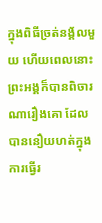ក្នុងពិធីច្រត់នង្គ័លមួយ ហើយពេលនោះ ព្រះអង្គក៏បានពិចារណារឿងគោ ដែលបាននឿយហត់ក្នុងការធ្វើរ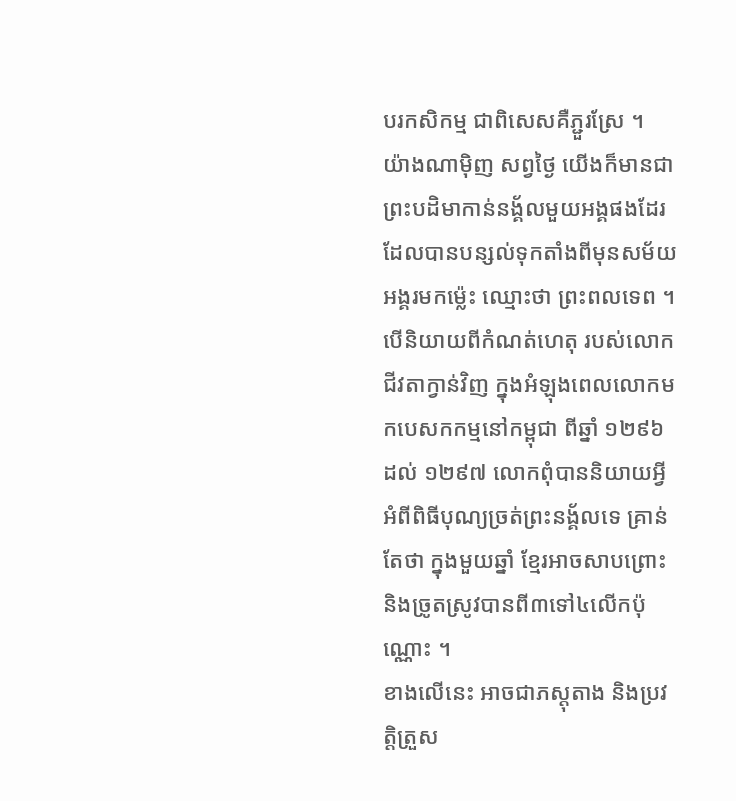បរកសិកម្ម ជាពិសេសគឺភ្ជួរស្រែ ។
យ៉ាងណាម៉ិញ សព្វថ្ងៃ យើងក៏មានជាព្រះបដិមាកាន់នង្គ័លមួយអង្គផងដែរ ដែលបានបន្សល់ទុកតាំងពីមុនសម័យអង្គរមកម្ល៉េះ ឈ្មោះថា ព្រះពលទេព ។
បើនិយាយពីកំណត់ហេតុ របស់លោក ជីវតាក្វាន់វិញ ក្នុងអំឡុងពេលលោកមកបេសកកម្មនៅកម្ពុជា ពីឆ្នាំ ១២៩៦ ដល់ ១២៩៧ លោកពុំបាននិយាយអ្វីអំពីពិធីបុណ្យច្រត់ព្រះនង្គ័លទេ គ្រាន់តែថា ក្នុងមួយឆ្នាំ ខ្មែរអាចសាបព្រោះ និងច្រូតស្រូវបានពី៣ទៅ៤លើកប៉ុណ្ណោះ ។
ខាងលើនេះ អាចជាភស្តុតាង និងប្រវត្តិត្រួស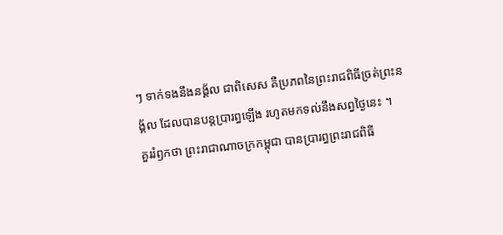ៗ ទាក់ទងនឹងនង្គ័ល ជាពិសេស គឺប្រភពនៃព្រះរាជពិធីច្រត់ព្រះនង្គ័ល ដែលបានបន្តប្រារព្ធឡើង រហូតមកទល់នឹងសព្វថ្ងៃនេះ ។
គួររំឭកថា ព្រះរាជាណាចក្រកម្ពុជា បានប្រារព្ធព្រះរាជពិធី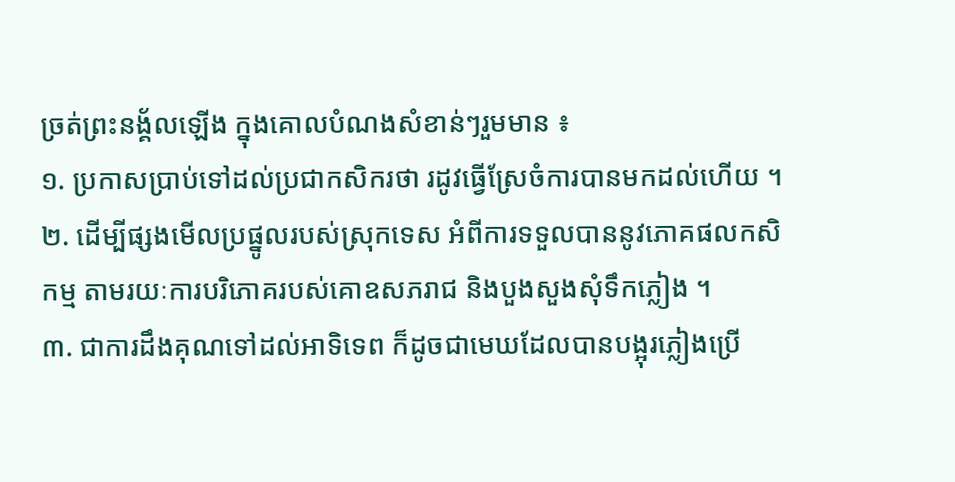ច្រត់ព្រះនង្គ័លឡើង ក្នុងគោលបំណងសំខាន់ៗរួមមាន ៖
១. ប្រកាសប្រាប់ទៅដល់ប្រជាកសិករថា រដូវធ្វើស្រែចំការបានមកដល់ហើយ ។
២. ដើម្បីផ្សងមើលប្រផ្នូលរបស់ស្រុកទេស អំពីការទទួលបាននូវភោគផលកសិកម្ម តាមរយៈការបរិភោគរបស់គោឧសភរាជ និងបួងសួងសុំទឹកភ្លៀង ។
៣. ជាការដឹងគុណទៅដល់អាទិទេព ក៏ដូចជាមេឃដែលបានបង្អុរភ្លៀងប្រើ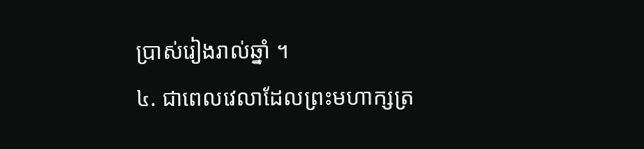ប្រាស់រៀងរាល់ឆ្នាំ ។
៤. ជាពេលវេលាដែលព្រះមហាក្សត្រ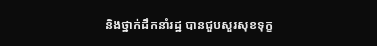និងថ្នាក់ដឹកនាំរដ្ឋ បានជួបសួរសុខទុក្ខ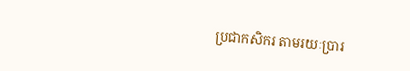ប្រជាកសិករ តាមរយៈប្រារ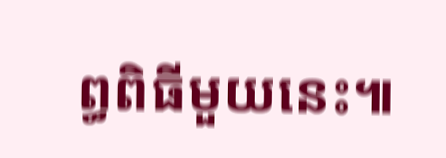ព្ធពិធីមួយនេះ៕